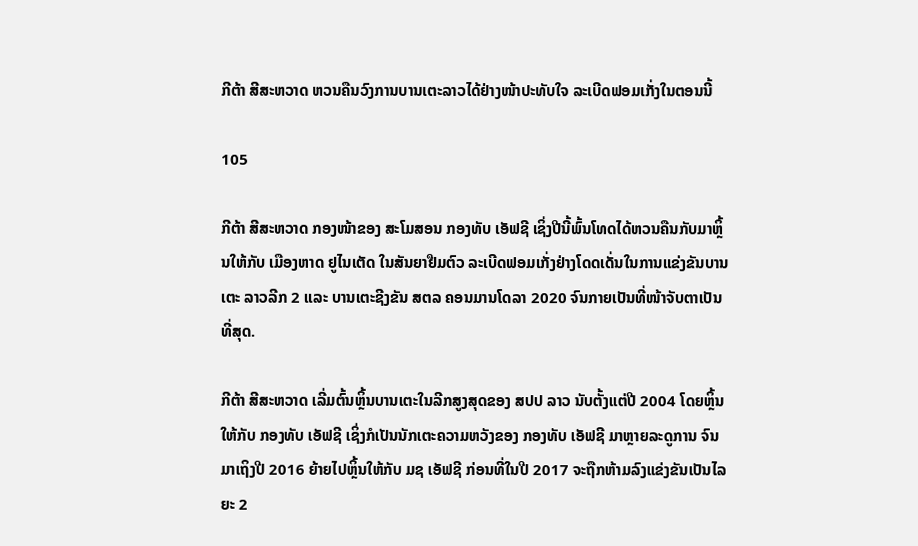ກີຕ້າ ສີສະຫວາດ ຫວນຄືນວົງການບານເຕະລາວໄດ້ຢ່າງໜ້າປະທັບໃຈ ລະເບີດຟອມເກັ່ງໃນຕອນນີ້

105

ກີຕ້າ ສີສະຫວາດ ກອງໜ້າຂອງ ສະໂມສອນ ກອງທັບ ເອັຟຊີ ເຊິ່ງປີນີ້ພົ້ນໂທດໄດ້ຫວນຄືນກັບມາຫຼິ້ນໃຫ້ກັບ ເມືອງຫາດ ຢູໄນເຕັດ ໃນສັນຍາຢືມຕົວ ລະເບີດຟອມເກັ່ງຢ່າງໂດດເດັ່ນໃນການແຂ່ງຂັນບານເຕະ ລາວລີກ 2 ແລະ ບານເຕະຊີງຂັນ ສຕລ ຄອນມານໂດລາ 2020 ຈົນກາຍເປັນທີ່ໜ້າຈັບຕາເປັນທີ່ສຸດ.

ກີຕ້າ ສີສະຫວາດ ເລີ່ມຕົ້ນຫຼິ້ນບານເຕະໃນລີກສູງສຸດຂອງ ສປປ ລາວ ນັບຕັ້ງແຕ່ປີ 2004 ໂດຍຫຼິ້ນໃຫ້ກັບ ກອງທັບ ເອັຟຊີ ເຊິ່ງກໍເປັນນັກເຕະຄວາມຫວັງຂອງ ກອງທັບ ເອັຟຊີ ມາຫຼາຍລະດູການ ຈົນມາເຖິງປີ 2016 ຍ້າຍໄປຫຼິ້ນໃຫ້ກັບ ມຊ ເອັຟຊີ ກ່ອນທີ່ໃນປີ 2017 ຈະຖືກຫ້າມລົງແຂ່ງຂັນເປັນໄລຍະ 2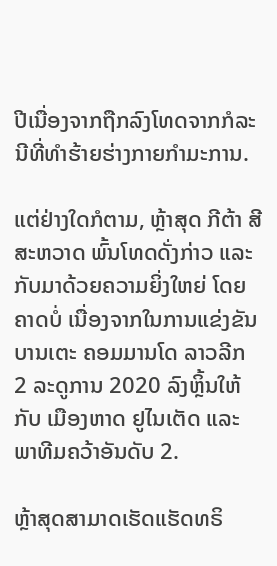ປີເນື່ອງຈາກຖືກລົງໂທດຈາກກໍລະນີທີ່ທໍາຮ້າຍຮ່າງກາຍກໍາມະການ.

ແຕ່ຢ່າງໃດກໍຕາມ, ຫຼ້າສຸດ ກີຕ້າ ສີສະຫວາດ ພົ້ນໂທດດັ່ງກ່າວ ແລະ ກັບມາດ້ວຍຄວາມຍິ່ງໃຫຍ່ ໂດຍຄາດບໍ່ ເນື່ອງຈາກໃນການແຂ່ງຂັນບານເຕະ ຄອມມານໂດ ລາວລີກ 2 ລະດູການ 2020 ລົງຫຼິ້ນໃຫ້ກັບ ເມືອງຫາດ ຢູໄນເຕັດ ແລະ ພາທີມຄວ້າອັນດັບ 2.

ຫຼ້າສຸດສາມາດເຮັດແຮັດທຣິ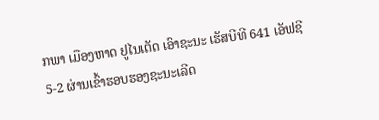ກພາ ເມືອງຫາດ ຢູໄນເຕັດ ເອົາຊະນະ ເຮັສບີທີ 641 ເອັຟຊີ 5-2 ຜ່ານເຂົ້າຮອບຮອງຊະນະເລີດ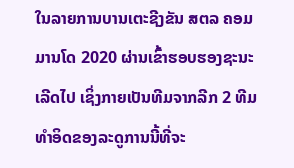ໃນລາຍການບານເຕະຊີງຂັນ ສຕລ ຄອມມານໂດ 2020 ຜ່ານເຂົ້າຮອບຮອງຊະນະເລີດໄປ ເຊິ່ງກາຍເປັນທີມຈາກລີກ 2 ທີມທໍາອິດຂອງລະດູການນີ້ທີ່ຈະ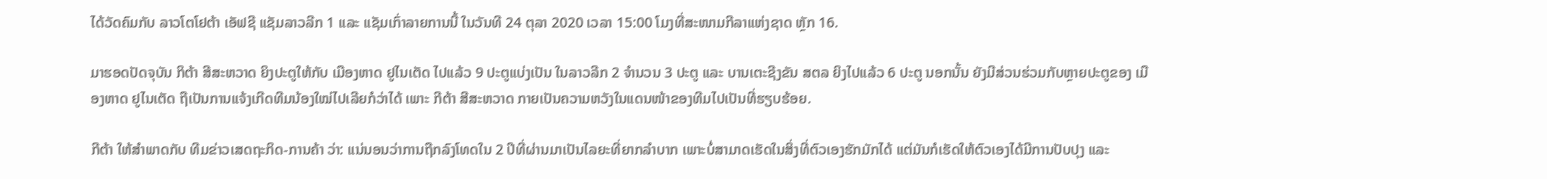ໄດ້ວັດຄົມກັບ ລາວໂຕໂຢຕ້າ ເອັຟຊີ ແຊັມລາວລີກ 1 ແລະ ແຊັມເກົ່າລາຍການນີ້ ໃນວັນທີ 24 ຕຸລາ 2020 ເວລາ 15:00 ໂມງທີ່ສະໜາມກີລາແຫ່ງຊາດ ຫຼັກ 16.

ມາຮອດປັດຈຸບັນ ກິຕ້າ ສີສະຫວາດ ຍິງປະຕູໃຫ້ກັບ ເມືອງຫາດ ຢູໄນເຕັດ ໄປແລ້ວ 9 ປະຕູແບ່ງເປັນ ໃນລາວລີກ 2 ຈໍານວນ 3 ປະຕູ ແລະ ບານເຕະຊີງຂັນ ສຕລ ຍິງໄປແລ້ວ 6 ປະຕູ ນອກນັ້ນ ຍັງມີສ່ວນຮ່ວມກັບຫຼາຍປະຕູຂອງ ເມືອງຫາດ ຢູໄນເຕັດ ຖືເປັນການແຈ້ງເກີດທີມນ້ອງໃໝ່ໄປເລີຍກໍວ່າໄດ້ ເພາະ ກີຕ້າ ສີສະຫວາດ ກາຍເປັນຄວາມຫວັງໃນແດນໜ້າຂອງທີມໄປເປັນທີ່ຮຽບຮ້ອຍ.

ກີຕ້າ ໃຫ້ສໍາພາດກັບ ທີມຂ່າວເສດຖະກິດ-ການຄ້າ ວ່າ: ແນ່ນອນວ່າການຖືກລົງໂທດໃນ 2 ປີທີ່ຜ່ານມາເປັນໄລຍະທີ່ຍາກລໍາບາກ ເພາະບໍ່ສາມາດເຮັດໃນສິ່ງທີ່ຕົວເອງຮັກມັກໄດ້ ແຕ່ມັນກໍເຮັດໃຫ້ຕົວເອງໄດ້ມີການປັບປຸງ ແລະ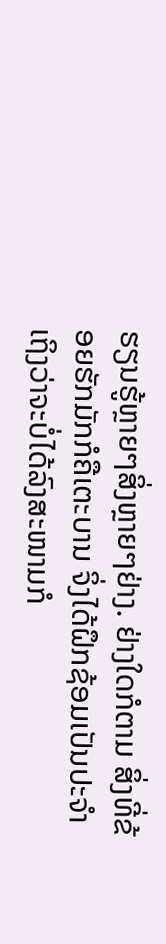ຮຽນຮູ້ຫຼາຍໆສິ່ງຫຼາຍໆຢ່າງ. ຢ່າງໃດກໍຕາມ ສິ່ງທີ່ຂ້ອຍຮັກມັກກໍຄືເຕະບານ ຈິ່ງໄດ້ຝຶກຊ້ອມເປັນປະຈໍາເຖິງວ່າຈະບໍ່ໄດ້ລົງສະໜາມກໍ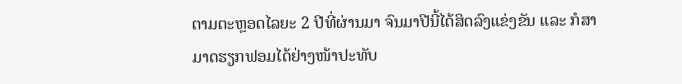ຕາມຕະຫຼອດໄລຍະ 2 ປີທີ່ຜ່ານມາ ຈົນມາປີນີ້ໄດ້ສິດລົງແຂ່ງຂັນ ແລະ ກໍສາມາດຮຽກຟອມໄດ້ຢ່າງໜ້າປະທັບ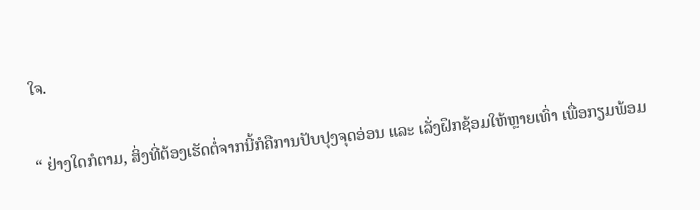ໃຈ.

“ ຢ່າງໃດກໍຕາມ, ສິ່ງທີ່ຕ້ອງເຮັດຕໍ່ຈາກນີ້ກໍຄືການປັບປຸງຈຸດອ່ອນ ແລະ ເລັ່ງຝຶກຊ້ອມໃຫ້ຫຼາຍເທົ່າ ເພື່ອກຽມພ້ອມ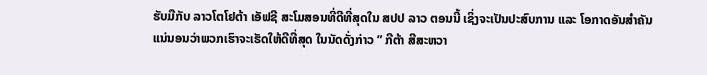ຮັບມືກັບ ລາວໂຕໂຢຕ້າ ເອັຟຊີ ສະໂມສອນທີ່ດີທີ່ສຸດໃນ ສປປ ລາວ ຕອນນີ້ ເຊິ່ງຈະເປັນປະສົບການ ແລະ ໂອກາດອັນສໍາຄັນ ແນ່ນອນວ່າພວກເຮົາຈະເຮັດໃຫ້ດີທີ່ສຸດ ໃນນັດດັ່ງກ່າວ ” ກີຕ້າ ສີສະຫວາ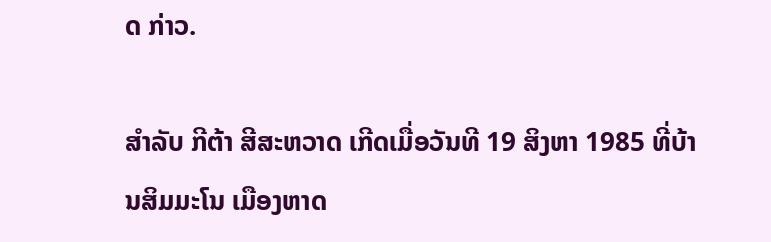ດ ກ່າວ.

ສໍາລັບ ກີຕ້າ ສີສະຫວາດ ເກີດເມື່ອວັນທີ 19 ສິງຫາ 1985 ທີ່ບ້ານສິມມະໂນ ເມືອງຫາດ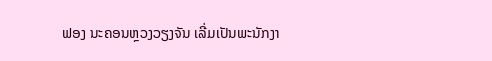ຟອງ ນະຄອນຫຼວງວຽງຈັນ ເລີ່ມເປັນພະນັກງາ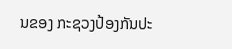ນຂອງ ກະຊວງປ້ອງກັນປະ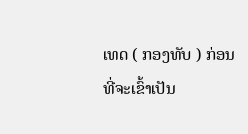ເທດ ( ກອງທັບ ) ກ່ອນທີ່ຈະເຂົ້າເປັນ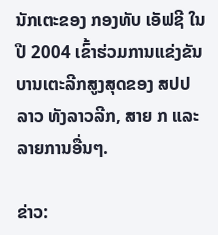ນັກເຕະຂອງ ກອງທັບ ເອັຟຊີ ໃນປີ 2004 ເຂົ້າຮ່ວມການແຂ່ງຂັນບານເຕະລີກສູງສຸດຂອງ ສປປ ລາວ ທັງລາວລີກ, ສາຍ ກ ແລະ ລາຍການອື່ນໆ.

ຂ່າວ: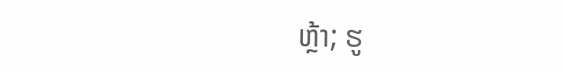ຫຼ້າ; ຮູ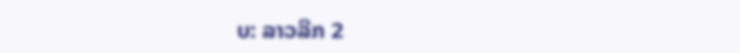ບ: ລາວລີກ 2